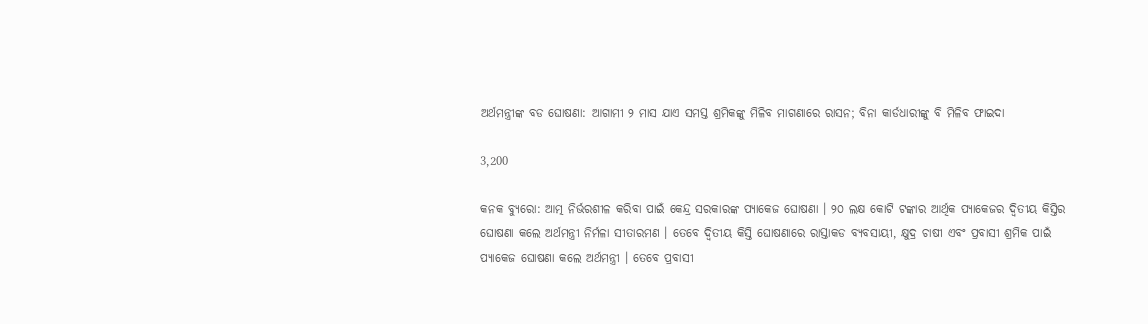ଅର୍ଥମନ୍ତ୍ରୀଙ୍କ ବଡ ଘୋଷଣା: ଆଗାମୀ ୨ ମାସ ଯାଏ ସମସ୍ତ ଶ୍ରମିକଙ୍କୁ ମିଳିବ ମାଗଣାରେ ରାସନ; ବିନା କାର୍ଡଧାରୀଙ୍କୁ ବି ମିଳିବ ଫାଇଦା

3,200

କନକ ବ୍ୟୁରୋ: ଆତ୍ମ ନିର୍ଭରଶୀଳ କରିବା ପାଇଁ କେନ୍ଦ୍ର ସରକାରଙ୍କ ପ୍ୟାକେଜ ଘୋଷଣା । ୨୦ ଲକ୍ଷ କୋଟି ଟଙ୍କାର ଆର୍ଥିକ ପ୍ୟାକେଜର ଦ୍ୱିତୀୟ କିସ୍ତିର ଘୋଷଣା କଲେ ଅର୍ଥମନ୍ତ୍ରୀ ନିର୍ମଳା ସୀତାରମଣ । ତେବେ ଦ୍ୱିତୀୟ କିସ୍ତି ଘୋଷଣାରେ ରାସ୍ତାକଡ ବ୍ୟବସାୟୀ, କ୍ଷୁଦ୍ର ଚାଷୀ ଏବଂ ପ୍ରବାସୀ ଶ୍ରମିକ ପାଇଁ ପ୍ୟାକେଜ ଘୋଷଣା କଲେ ଅର୍ଥମନ୍ତ୍ରୀ । ତେବେ ପ୍ରବାସୀ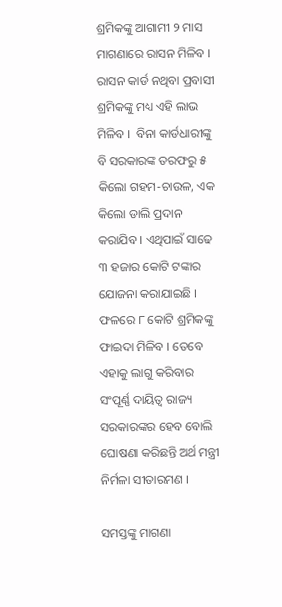ଶ୍ରମିକଙ୍କୁ ଆଗାମୀ ୨ ମାସ ମାଗଣାରେ ରାସନ ମିଳିବ । ରାସନ କାର୍ଡ ନଥିବା ପ୍ରବାସୀ ଶ୍ରମିକଙ୍କୁ ମଧ୍ୟ ଏହି ଲାଭ ମିଳିବ ।  ବିନା କାର୍ଡଧାରୀଙ୍କୁ ବି ସରକାରଙ୍କ ତରଫରୁ ୫ କିଲୋ ଗହମ-ଚାଉଳ, ଏକ କିଲୋ ଡାଲି ପ୍ରଦାନ କରାଯିବ । ଏଥିପାଇଁ ସାଢେ ୩ ହଜାର କୋଟି ଟଙ୍କାର ଯୋଜନା କରାଯାଇଛି । ଫଳରେ ୮ କୋଟି ଶ୍ରମିକଙ୍କୁ ଫାଇଦା ମିଳିବ । ତେବେ ଏହାକୁ ଲାଗୁ କରିବାର ସଂପୂର୍ଣ୍ଣ ଦାୟିତ୍ୱ ରାଜ୍ୟ ସରକାରଙ୍କର ହେବ ବୋଲି ଘୋଷଣା କରିଛନ୍ତି ଅର୍ଥ ମନ୍ତ୍ରୀ ନିର୍ମଳା ସୀତାରମଣ ।

ସମସ୍ତଙ୍କୁ ମାଗଣା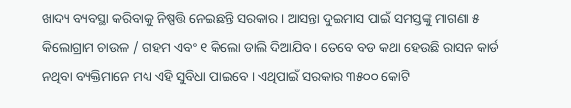ଖାଦ୍ୟ ବ୍ୟବସ୍ଥା କରିବାକୁ ନିଷ୍ପତ୍ତି ନେଇଛନ୍ତି ସରକାର । ଆସନ୍ତା ଦୁଇମାସ ପାଇଁ ସମସ୍ତଙ୍କୁ ମାଗଣା ୫ କିଲୋଗ୍ରାମ ଚାଉଳ / ଗହମ ଏବଂ ୧ କିଲୋ ଡାଲି ଦିଆଯିବ। ତେବେ ବଡ କଥା ହେଉଛି ରାସନ କାର୍ଡ ନଥିବା ବ୍ୟକ୍ତିମାନେ ମଧ୍ୟ ଏହି ସୁବିଧା ପାଇବେ । ଏଥିପାଇଁ ସରକାର ୩୫୦୦ କୋଟି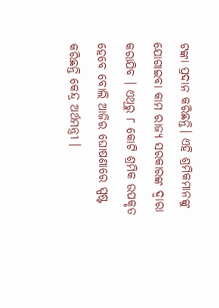ଟଙ୍କା ପ୍ରଦାନ କରିଛନ୍ତି। ଏହି ଶ୍ରମିକମାନଙ୍କୁ ଯୋଗାଇବା କାମ ରାଜ୍ୟ ସରକାରଙ୍କ ଦ୍ୱାରା କରାଯିବ । ଏଥିରୁ ୮ କୋଟି ଶ୍ରମିକ ଉପକୃତ ହେବେ ବୋଲି ଆଜିର ଘୋଷଣାରେ ସ୍ପଷ୍ଟ କରିଛନ୍ତି କେନ୍ଦ୍ର ଅର୍ଥମନ୍ତ୍ରୀ ।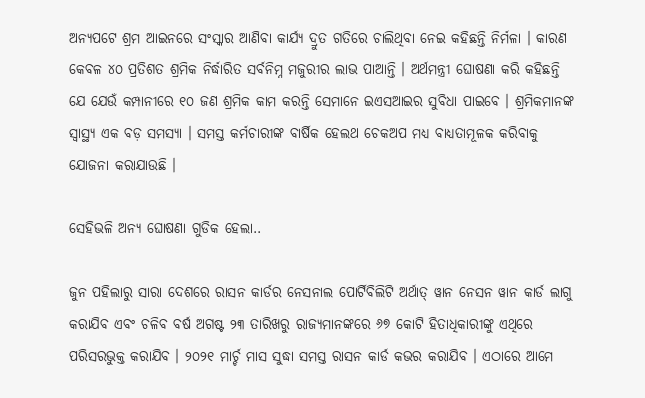ଅନ୍ୟପଟେ ଶ୍ରମ ଆଇନରେ ସଂସ୍କାର ଆଣିବା କାର୍ଯ୍ୟ ଦ୍ରୁତ ଗତିରେ ଚାଲିଥିବା ନେଇ କହିଛନ୍ତି ନିର୍ମଳା । କାରଣ କେବଳ ୪୦ ପ୍ରତିଶତ ଶ୍ରମିକ ନିର୍ଦ୍ଧାରିତ ସର୍ବନିମ୍ନ ମଜୁରୀର ଲାଭ ପାଆନ୍ତି । ଅର୍ଥମନ୍ତ୍ରୀ ଘୋଷଣା କରି କହିଛନ୍ତି ଯେ ଯେଉଁ କମ୍ପାନୀରେ ୧୦ ଜଣ ଶ୍ରମିକ କାମ କରନ୍ତି ସେମାନେ ଇଏସଆଇର ସୁବିଧା ପାଇବେ । ଶ୍ରମିକମାନଙ୍କ ସ୍ୱାସ୍ଥ୍ୟ ଏକ ବଡ଼ ସମସ୍ୟା । ସମସ୍ତ କର୍ମଚାରୀଙ୍କ ବାର୍ଷିକ ହେଲଥ ଚେକଅପ ମଧ୍ୟ ବାଧ୍ୟତାମୂଳକ କରିବାକୁ ଯୋଜନା କରାଯାଉଛି ।

ସେହିଭଳି ଅନ୍ୟ ଘୋଷଣା ଗୁଡିକ ହେଲା..

ଜୁନ ପହିଲାରୁ ସାରା ଦେଶରେ ରାସନ କାର୍ଡର ନେସନାଲ ପୋର୍ଟିବିଲିଟି ଅର୍ଥାତ୍ ୱାନ ନେସନ ୱାନ କାର୍ଡ ଲାଗୁ କରାଯିବ ଏବଂ ଚଳିବ ବର୍ଷ ଅଗଷ୍ଟ ୨୩ ତାରିଖରୁ ରାଜ୍ୟମାନଙ୍କରେ ୬୭ କୋଟି ହିତାଧିକାରୀଙ୍କୁ ଏଥିରେ ପରିସରଭୁକ୍ତ କରାଯିବ । ୨୦୨୧ ମାର୍ଚ୍ଚ ମାସ ସୁଦ୍ଧା ସମସ୍ତ ରାସନ କାର୍ଡ କଭର କରାଯିବ । ଏଠାରେ ଆମେ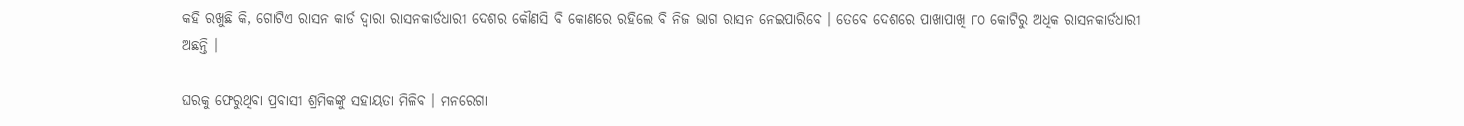କହି ରଖୁଛି କି, ଗୋଟିଏ ରାସନ କାର୍ଡ ଦ୍ୱାରା ରାସନକାର୍ଡଧାରୀ ଦେଶର କୌଣସି ବି କୋଣରେ ରହିଲେ ବି ନିଜ ଭାଗ ରାସନ ନେଇପାରିବେ । ତେବେ ଦେଶରେ ପାଖାପାଖି ୮୦ କୋଟିରୁ ଅଧିକ ରାସନକାର୍ଡଧାରୀ ଅଛନ୍ତି ।

ଘରକୁ ଫେରୁଥିବା ପ୍ରବାସୀ ଶ୍ରମିକଙ୍କୁ ସହାୟତା ମିଳିବ । ମନରେଗା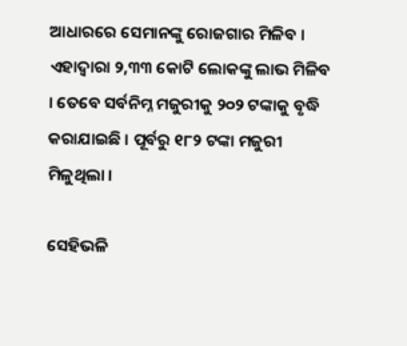ଆଧାରରେ ସେମାନଙ୍କୁ ରୋଜଗାର ମିଳିବ । ଏହାଦ୍ୱାରା ୨,୩୩ କୋଟି ଲୋକଙ୍କୁ ଲାଭ ମିଳିବ । ତେବେ ସର୍ବନିମ୍ନ ମଜୁରୀକୁ ୨୦୨ ଟଙ୍କାକୁ ବୃଦ୍ଧି କରାଯାଇଛି । ପୂର୍ବରୁ ୧୮୨ ଟଙ୍କା ମଜୁରୀ ମିଳୁଥିଲା ।

ସେହିଭଳି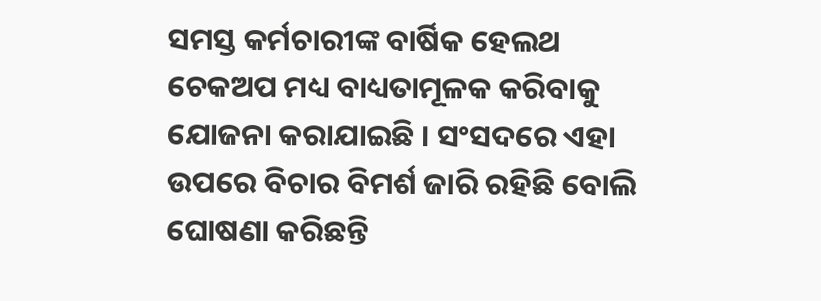ସମସ୍ତ କର୍ମଚାରୀଙ୍କ ବାର୍ଷିକ ହେଲଥ ଚେକଅପ ମଧ୍ୟ ବାଧ୍ୟତାମୂଳକ କରିବାକୁ ଯୋଜନା କରାଯାଇଛି । ସଂସଦରେ ଏହା ଉପରେ ବିଚାର ବିମର୍ଶ ଜାରି ରହିଛି ବୋଲି ଘୋଷଣା କରିଛନ୍ତି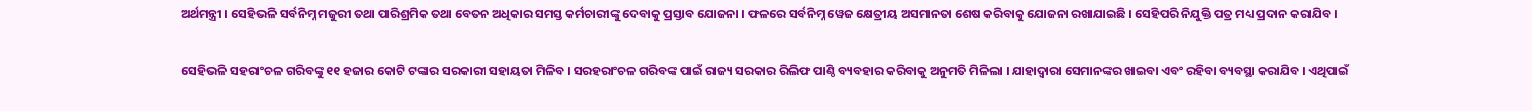ଅର୍ଥମନ୍ତ୍ରୀ । ସେହିଭଳି ସର୍ବନିମ୍ନ ମଜୁରୀ ତଥା ପାରିଶ୍ରମିକ ତଥା ବେତନ ଅଧିକାର ସମସ୍ତ କର୍ମଚାରୀଙ୍କୁ ଦେବାକୁ ପ୍ରସ୍ତାବ ଯୋଜନା । ଫଳରେ ସର୍ବନିମ୍ନ ୱେଜ କ୍ଷେତ୍ରୀୟ ଅସମାନତା ଶେଷ କରିବାକୁ ଯୋଜନା ରଖାଯାଇଛି । ସେହିପରି ନିଯୁକ୍ତି ପତ୍ର ମଧ୍ୟ ପ୍ରଦାନ କରାଯିବ ।

ସେହିଭଳି ସହରାଂଚଳ ଗରିବଙ୍କୁ ୧୧ ହଜାର କୋଟି ଟଙ୍କାର ସରକାରୀ ସହାୟତା ମିଳିବ । ସରହରାଂଚଳ ଗରିବଙ୍କ ପାଇଁ ରାଜ୍ୟ ସରକାର ରିଲିଫ ପାଣ୍ଠି ବ୍ୟବହାର କରିବାକୁ ଅନୁମତି ମିଳିଲା । ଯାହାଦ୍ୱାରା ସେମାନଙ୍କର ଖାଇବା ଏବଂ ରହିବା ବ୍ୟବସ୍ଥା କରାଯିବ । ଏଥିପାଇଁ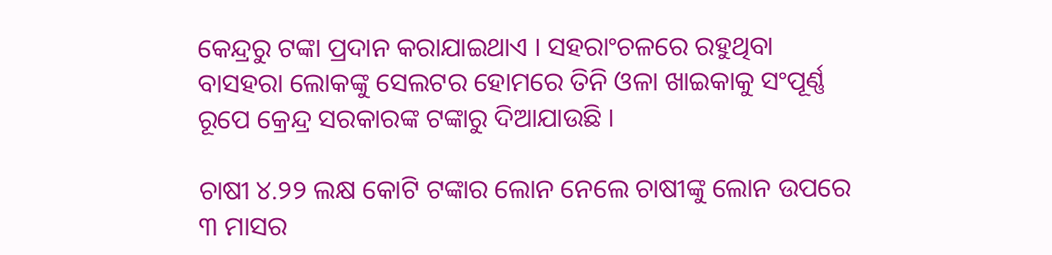କେନ୍ଦ୍ରରୁ ଟଙ୍କା ପ୍ରଦାନ କରାଯାଇଥାଏ । ସହରାଂଚଳରେ ରହୁଥିବା ବାସହରା ଲୋକଙ୍କୁ ସେଲଟର ହୋମରେ ତିନି ଓଳା ଖାଇକାକୁ ସଂପୂର୍ଣ୍ଣ ରୂପେ କ୍ରେନ୍ଦ୍ର ସରକାରଙ୍କ ଟଙ୍କାରୁ ଦିଆଯାଉଛି ।

ଚାଷୀ ୪.୨୨ ଲକ୍ଷ କୋଟି ଟଙ୍କାର ଲୋନ ନେଲେ ଚାଷୀଙ୍କୁ ଲୋନ ଉପରେ ୩ ମାସର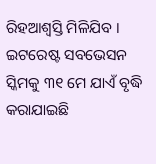ରିହଆଶ୍ୱସ୍ତି ମିଳିଯିବ । ଇଟରେଷ୍ଟ ସବଭେସନ ସ୍କିମକୁ ୩୧ ମେ ଯାଏଁ ବୃଦ୍ଧି କରାଯାଇଛି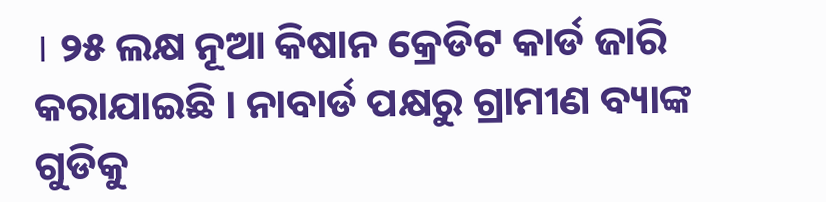। ୨୫ ଲକ୍ଷ ନୂଆ କିଷାନ କ୍ରେଡିଟ କାର୍ଡ ଜାରି କରାଯାଇଛି । ନାବାର୍ଡ ପକ୍ଷରୁ ଗ୍ରାମୀଣ ବ୍ୟାଙ୍କ ଗୁଡିକୁ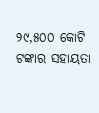୨୯,୫୦୦ କୋଟି ଟଙ୍କାର ସହାୟତା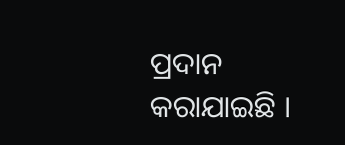ପ୍ରଦାନ କରାଯାଇଛି ।